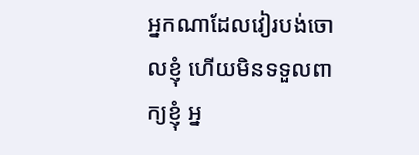អ្នកណាដែលវៀរបង់ចោលខ្ញុំ ហើយមិនទទួលពាក្យខ្ញុំ អ្ន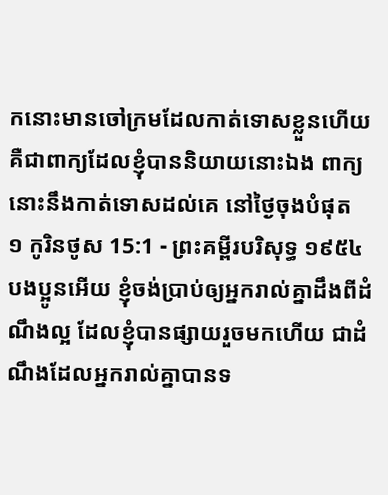កនោះមានចៅក្រមដែលកាត់ទោសខ្លួនហើយ គឺជាពាក្យដែលខ្ញុំបាននិយាយនោះឯង ពាក្យនោះនឹងកាត់ទោសដល់គេ នៅថ្ងៃចុងបំផុត
១ កូរិនថូស 15:1 - ព្រះគម្ពីរបរិសុទ្ធ ១៩៥៤ បងប្អូនអើយ ខ្ញុំចង់ប្រាប់ឲ្យអ្នករាល់គ្នាដឹងពីដំណឹងល្អ ដែលខ្ញុំបានផ្សាយរួចមកហើយ ជាដំណឹងដែលអ្នករាល់គ្នាបានទ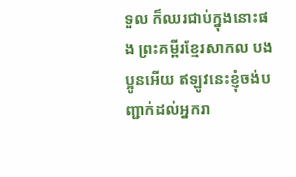ទួល ក៏ឈរជាប់ក្នុងនោះផង ព្រះគម្ពីរខ្មែរសាកល បងប្អូនអើយ ឥឡូវនេះខ្ញុំចង់បញ្ជាក់ដល់អ្នករា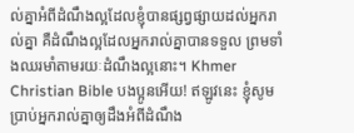ល់គ្នាអំពីដំណឹងល្អដែលខ្ញុំបានផ្សព្វផ្សាយដល់អ្នករាល់គ្នា គឺដំណឹងល្អដែលអ្នករាល់គ្នាបានទទួល ព្រមទាំងឈរមាំតាមរយៈដំណឹងល្អនោះ។ Khmer Christian Bible បងប្អូនអើយ! ឥឡូវនេះ ខ្ញុំសូមប្រាប់អ្នករាល់គ្នាឲ្យដឹងអំពីដំណឹង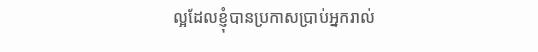ល្អដែលខ្ញុំបានប្រកាសប្រាប់អ្នករាល់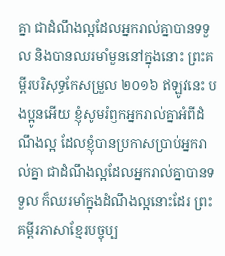គ្នា ជាដំណឹងល្អដែលអ្នករាល់គ្នាបានទទួល និងបានឈរមាំមួននៅក្នុងនោះ ព្រះគម្ពីរបរិសុទ្ធកែសម្រួល ២០១៦ ឥឡូវនេះ បងប្អូនអើយ ខ្ញុំសូមរំឭកអ្នករាល់គ្នាអំពីដំណឹងល្អ ដែលខ្ញុំបានប្រកាសប្រាប់អ្នករាល់គ្នា ជាដំណឹងល្អដែលអ្នករាល់គ្នាបានទទួល ក៏ឈរមាំក្នុងដំណឹងល្អនោះដែរ ព្រះគម្ពីរភាសាខ្មែរបច្ចុប្ប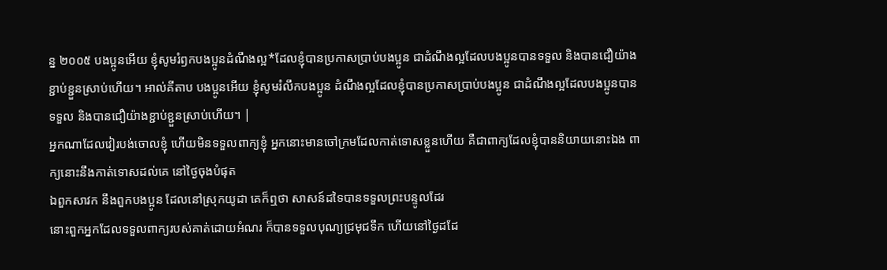ន្ន ២០០៥ បងប្អូនអើយ ខ្ញុំសូមរំឭកបងប្អូនដំណឹងល្អ*ដែលខ្ញុំបានប្រកាសប្រាប់បងប្អូន ជាដំណឹងល្អដែលបងប្អូនបានទទួល និងបានជឿយ៉ាងខ្ជាប់ខ្ជួនស្រាប់ហើយ។ អាល់គីតាប បងប្អូនអើយ ខ្ញុំសូមរំលឹកបងប្អូន ដំណឹងល្អដែលខ្ញុំបានប្រកាសប្រាប់បងប្អូន ជាដំណឹងល្អដែលបងប្អូនបានទទួល និងបានជឿយ៉ាងខ្ជាប់ខ្ជួនស្រាប់ហើយ។ |
អ្នកណាដែលវៀរបង់ចោលខ្ញុំ ហើយមិនទទួលពាក្យខ្ញុំ អ្នកនោះមានចៅក្រមដែលកាត់ទោសខ្លួនហើយ គឺជាពាក្យដែលខ្ញុំបាននិយាយនោះឯង ពាក្យនោះនឹងកាត់ទោសដល់គេ នៅថ្ងៃចុងបំផុត
ឯពួកសាវក នឹងពួកបងប្អូន ដែលនៅស្រុកយូដា គេក៏ឮថា សាសន៍ដទៃបានទទួលព្រះបន្ទូលដែរ
នោះពួកអ្នកដែលទទួលពាក្យរបស់គាត់ដោយអំណរ ក៏បានទទួលបុណ្យជ្រមុជទឹក ហើយនៅថ្ងៃដដែ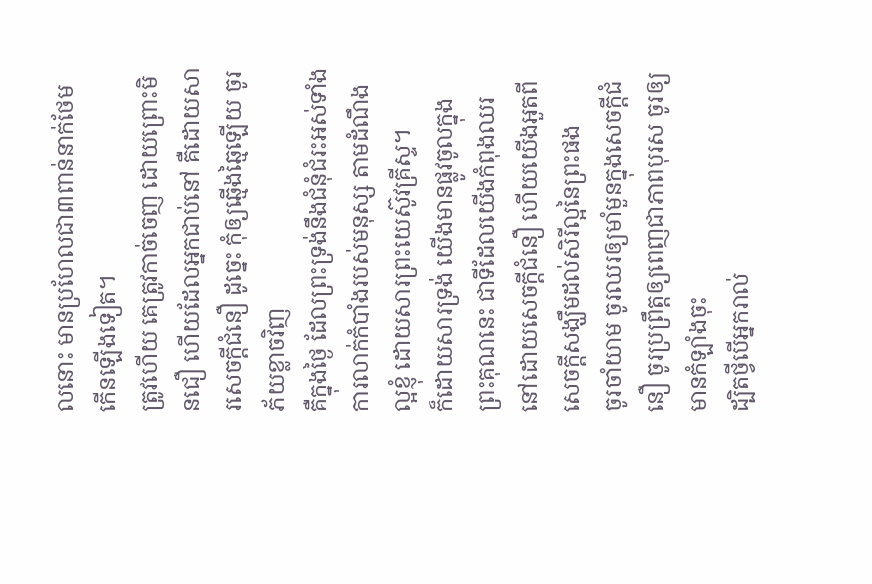លនោះ មានប្រហែលជា៣ពាន់នាក់ថែមកើនឡើងទៀត។
ត្រូវហើយ គេត្រូវកាច់ចេញ ដោយព្រោះមិនជឿ ហើយដែលអ្នកជាប់នៅ គឺដោយសារសេចក្ដីជំនឿ ដូច្នេះ កុំឲ្យឆ្មើងឆ្មៃឡើយ ចូរភ័យខ្លាចវិញ
គឺក្នុងថ្ងៃ ដែលព្រះទ្រង់នឹងជំនុំជំរះអស់ទាំងការលាក់កំបាំងរបស់មនុស្ស តាមដំណឹងល្អខ្ញុំ ដោយសារព្រះយេស៊ូវគ្រីស្ទ។
ក៏ដោយសារទ្រង់ យើងមានផ្លូវចូលក្នុងព្រះគុណនេះ ជាទីដែលយើងកំពុងឈរនៅដោយសេចក្ដីជំនឿ ហើយយើងអួតពីសេចក្ដីសង្ឃឹមដល់សិរីល្អនៃព្រះផង
ចូរចាំយាម ចូរឈរឲ្យមាំមួនក្នុងសេចក្ដីជំនឿ ចូរប្រព្រឹត្តឲ្យពេញជាភាពបុរស ចូរឲ្យមានកំឡាំងចុះ
ដ្បិតថ្វីបើអ្នករាល់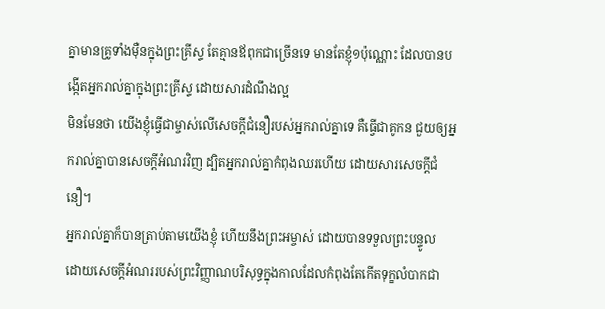គ្នាមានគ្រូទាំងម៉ឺនក្នុងព្រះគ្រីស្ទ តែគ្មានឪពុកជាច្រើនទេ មានតែខ្ញុំ១ប៉ុណ្ណោះ ដែលបានបង្កើតអ្នករាល់គ្នាក្នុងព្រះគ្រីស្ទ ដោយសារដំណឹងល្អ
មិនមែនថា យើងខ្ញុំធ្វើជាម្ចាស់លើសេចក្ដីជំនឿរបស់អ្នករាល់គ្នាទេ គឺធ្វើជាគូកន ជួយឲ្យអ្នករាល់គ្នាបានសេចក្ដីអំណរវិញ ដ្បិតអ្នករាល់គ្នាកំពុងឈរហើយ ដោយសារសេចក្ដីជំនឿ។
អ្នករាល់គ្នាក៏បានត្រាប់តាមយើងខ្ញុំ ហើយនឹងព្រះអម្ចាស់ ដោយបានទទួលព្រះបន្ទូល ដោយសេចក្ដីអំណររបស់ព្រះវិញ្ញាណបរិសុទ្ធក្នុងកាលដែលកំពុងតែកើតទុក្ខលំបាកជា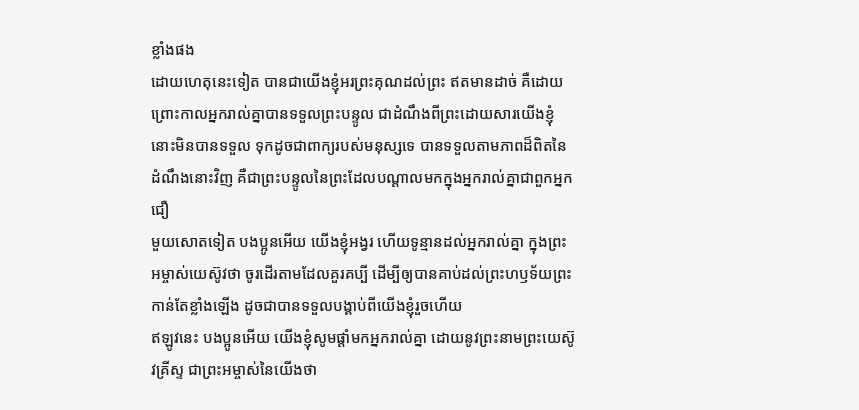ខ្លាំងផង
ដោយហេតុនេះទៀត បានជាយើងខ្ញុំអរព្រះគុណដល់ព្រះ ឥតមានដាច់ គឺដោយព្រោះកាលអ្នករាល់គ្នាបានទទួលព្រះបន្ទូល ជាដំណឹងពីព្រះដោយសារយើងខ្ញុំ នោះមិនបានទទួល ទុកដូចជាពាក្យរបស់មនុស្សទេ បានទទួលតាមភាពដ៏ពិតនៃដំណឹងនោះវិញ គឺជាព្រះបន្ទូលនៃព្រះដែលបណ្តាលមកក្នុងអ្នករាល់គ្នាជាពួកអ្នកជឿ
មួយសោតទៀត បងប្អូនអើយ យើងខ្ញុំអង្វរ ហើយទូន្មានដល់អ្នករាល់គ្នា ក្នុងព្រះអម្ចាស់យេស៊ូវថា ចូរដើរតាមដែលគួរគប្បី ដើម្បីឲ្យបានគាប់ដល់ព្រះហឫទ័យព្រះកាន់តែខ្លាំងឡើង ដូចជាបានទទួលបង្គាប់ពីយើងខ្ញុំរួចហើយ
ឥឡូវនេះ បងប្អូនអើយ យើងខ្ញុំសូមផ្តាំមកអ្នករាល់គ្នា ដោយនូវព្រះនាមព្រះយេស៊ូវគ្រីស្ទ ជាព្រះអម្ចាស់នៃយើងថា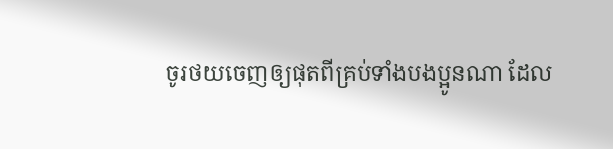ចូរថយចេញឲ្យផុតពីគ្រប់ទាំងបងប្អូនណា ដែល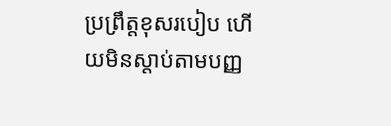ប្រព្រឹត្តខុសរបៀប ហើយមិនស្តាប់តាមបញ្ញ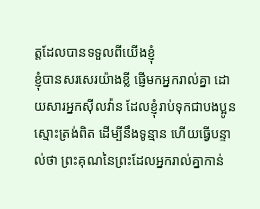ត្តដែលបានទទួលពីយើងខ្ញុំ
ខ្ញុំបានសរសេរយ៉ាងខ្លី ផ្ញើមកអ្នករាល់គ្នា ដោយសារអ្នកស៊ីលវ៉ាន ដែលខ្ញុំរាប់ទុកជាបងប្អូនស្មោះត្រង់ពិត ដើម្បីនឹងទូន្មាន ហើយធ្វើបន្ទាល់ថា ព្រះគុណនៃព្រះដែលអ្នករាល់គ្នាកាន់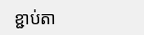ខ្ជាប់តា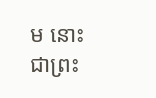ម នោះជាព្រះ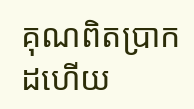គុណពិតប្រាកដហើយ